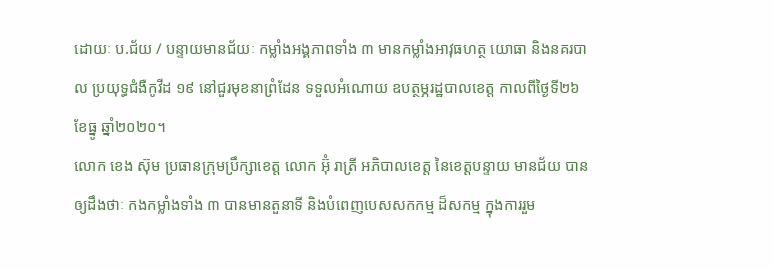ដោយៈ ប.ជ័យ / បន្ទាយមានជ័យៈ កម្លាំងអង្គភាពទាំង ៣ មានកម្លាំងអាវុធហត្ថ យោធា និងនគរបាល ប្រយុទ្ធជំងឺកូវីដ ១៩ នៅជួរមុខនាព្រំដែន ទទួលអំណោយ ឧបត្ថម្ភរដ្ឋបាលខេត្ត កាលពីថ្ងៃទី២៦ ខែធ្នូ ឆ្នាំ២០២០។
លោក ខេង ស៊ុម ប្រធានក្រុមប្រឹក្សាខេត្ត លោក អ៊ុំ រាត្រី អភិបាលខេត្ត នៃខេត្តបន្ទាយ មានជ័យ បានឲ្យដឹងថាៈ កងកម្លាំងទាំង ៣ បានមានតួនាទី និងបំពេញបេសសកកម្ម ដ៏សកម្ម ក្នុងការរួម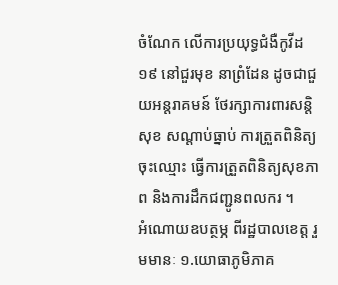ចំណែក លើការប្រយុទ្ធជំងឺកូវីដ១៩ នៅជួរមុខ នាព្រំដែន ដូចជាជួយអន្តរាគមន៍ ថែរក្សាការពារសន្តិសុខ សណ្តាប់ធ្នាប់ ការត្រួតពិនិត្យចុះឈ្មោះ ធ្វើការត្រួតពិនិត្យសុខភាព និងការដឹកជញ្ជូនពលករ ។
អំណោយឧបត្ថម្ភ ពីរដ្ឋបាលខេត្ត រួមមានៈ ១.យោធាភូមិភាគ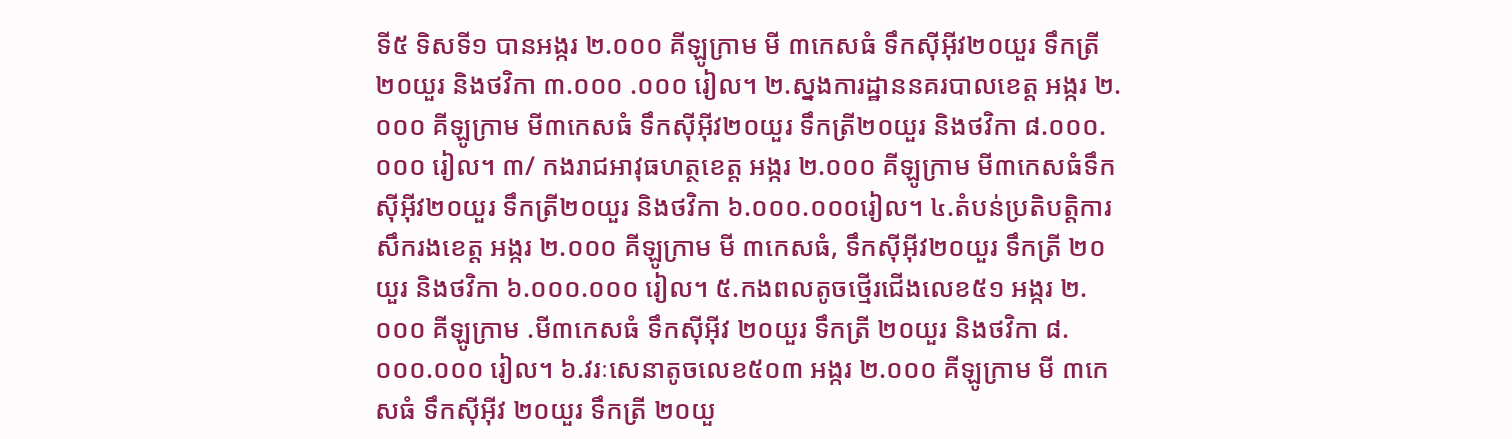ទី៥ ទិសទី១ បានអង្ករ ២.០០០ គីឡូក្រាម មី ៣កេសធំ ទឹកស៊ីអ៊ីវ២០យួរ ទឹកត្រី២០យួរ និងថវិកា ៣.០០០ .០០០ រៀល។ ២.ស្នងការដ្ឋាននគរបាលខេត្ត អង្ករ ២.០០០ គីឡូក្រាម មី៣កេសធំ ទឹកស៊ីអ៊ីវ២០យួរ ទឹកត្រី២០យួរ និងថវិកា ៨.០០០.០០០ រៀល។ ៣/ កងរាជអាវុធហត្ថខេត្ត អង្ករ ២.០០០ គីឡូក្រាម មី៣កេសធំទឹកស៊ីអុីវ២០យួរ ទឹកត្រី២០យួរ និងថវិកា ៦.០០០.០០០រៀល។ ៤.តំបន់ប្រតិបត្តិការសឹករងខេត្ត អង្ករ ២.០០០ គីឡូក្រាម មី ៣កេសធំ, ទឹកស៊ីអ៊ីវ២០យួរ ទឹកត្រី ២០ យួរ និងថវិកា ៦.០០០.០០០ រៀល។ ៥.កងពលតូចថ្មើរជើងលេខ៥១ អង្ករ ២.០០០ គីឡូក្រាម .មី៣កេសធំ ទឹកស៊ីអ៊ីវ ២០យួរ ទឹកត្រី ២០យួរ និងថវិកា ៨.០០០.០០០ រៀល។ ៦.វរៈសេនាតូចលេខ៥០៣ អង្ករ ២.០០០ គីឡូក្រាម មី ៣កេសធំ ទឹកស៊ីអ៊ីវ ២០យួរ ទឹកត្រី ២០យួ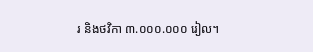រ និងថវិកា ៣.០០០.០០០ រៀល។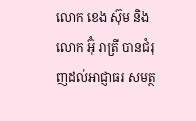លោក ខេង ស៊ុម និងលោក អ៊ុំ រាត្រី បានជំរុញដល់អាជ្ញាធរ សមត្ថ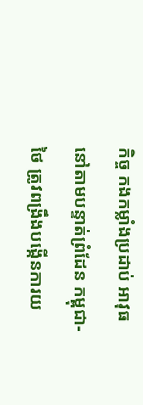កិច្ច កងកម្លាំងប្រដាប់ អាវុធ នៅតាមបន្ទាត់ព្រំដែន កម្ពុជា-ថៃ ត្រូវពង្រឹងបង្កើនការយ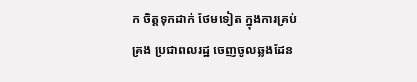ក ចិត្តទុកដាក់ ថែមទៀត ក្នុងការគ្រប់គ្រង ប្រជាពលរដ្ឋ ចេញចូលឆ្លងដែន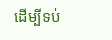ដើម្បីទប់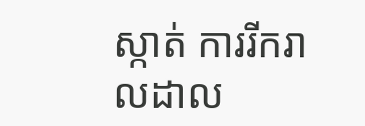ស្កាត់ ការរីករាលដាល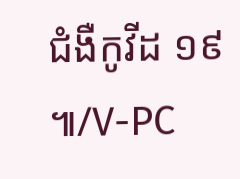ជំងឺកូវីដ ១៩ ៕/V-PC